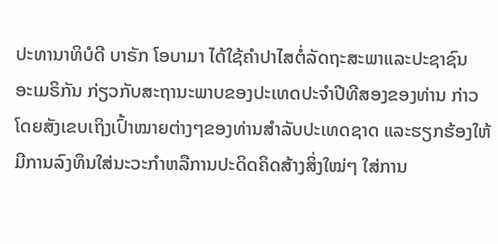ປະທານາທິບໍດີ ບາຣັກ ໂອບາມາ ໄດ້ໃຊ້ຄໍາປາໄສຕໍ່ລັດຖະສະພາແລະປະຊາຊົນ
ອະເມຣິກັນ ກ່ຽວກັບສະຖານະພາບຂອງປະເທດປະຈໍາປີທີສອງຂອງທ່ານ ກ່າວ
ໂດຍສັງເຂບເຖິງເປົ້າໝາຍຕ່າງໆຂອງທ່ານສໍາລັບປະເທດຊາດ ແລະຮຽກຮ້ອງໃຫ້
ມີການລົງທຶນໃສ່ນະວະກໍາຫລືການປະດິດຄິດສ້າງສິ່ງໃໝ່ໆ ໃສ່ການ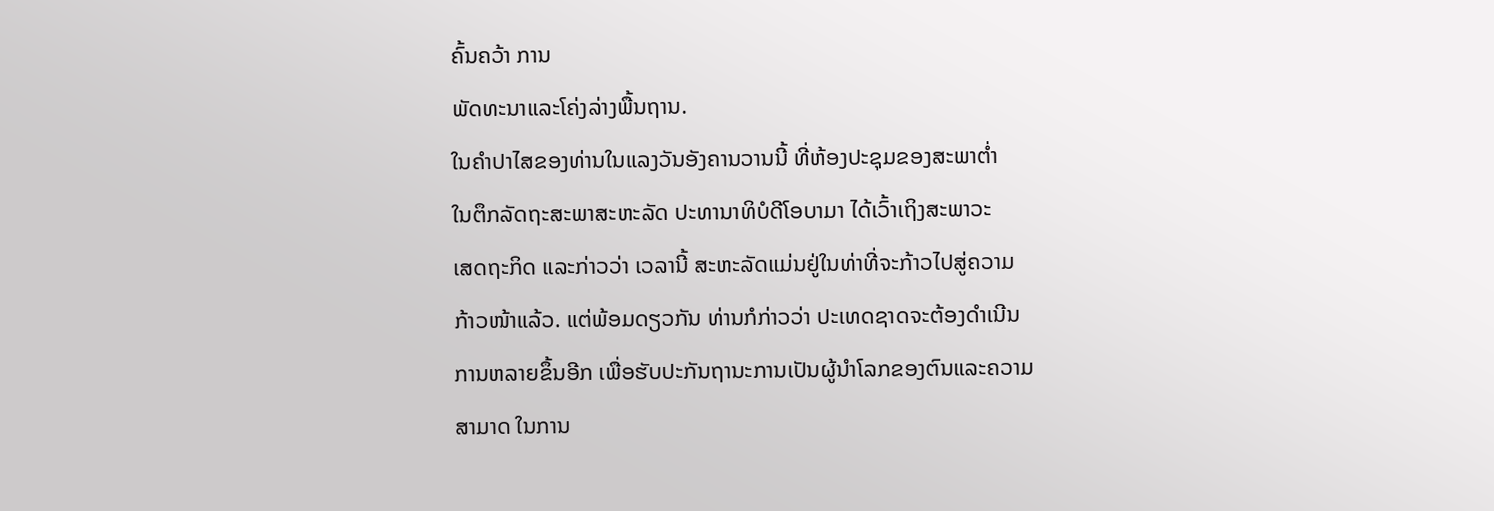ຄົ້ນຄວ້າ ການ
ພັດທະນາແລະໂຄ່ງລ່າງພື້ນຖານ.
ໃນຄໍາປາໄສຂອງທ່ານໃນແລງວັນອັງຄານວານນີ້ ທີ່ຫ້ອງປະຊຸມຂອງສະພາຕໍ່າ
ໃນຕຶກລັດຖະສະພາສະຫະລັດ ປະທານາທິບໍດີໂອບາມາ ໄດ້ເວົ້າເຖິງສະພາວະ
ເສດຖະກິດ ແລະກ່າວວ່າ ເວລານີ້ ສະຫະລັດແມ່ນຢູ່ໃນທ່າທີ່ຈະກ້າວໄປສູ່ຄວາມ
ກ້າວໜ້າແລ້ວ. ແຕ່ພ້ອມດຽວກັນ ທ່ານກໍກ່າວວ່າ ປະເທດຊາດຈະຕ້ອງດໍາເນີນ
ການຫລາຍຂຶ້ນອີກ ເພື່ອຮັບປະກັນຖານະການເປັນຜູ້ນໍາໂລກຂອງຕົນແລະຄວາມ
ສາມາດ ໃນການ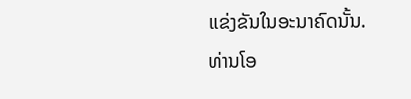ແຂ່ງຂັນໃນອະນາຄົດນັ້ນ.
ທ່ານໂອ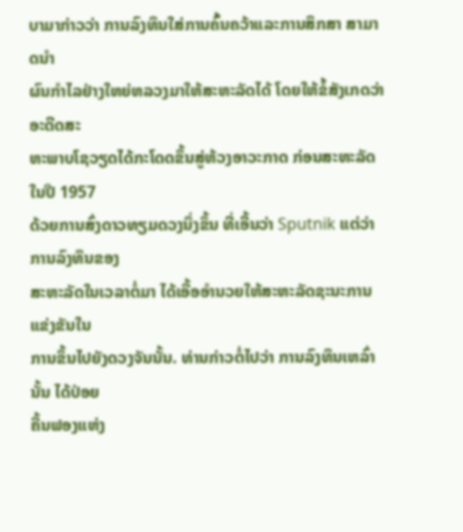ບາມາກ່າວວ່າ ການລົງທຶນໃສ່ການຄົ້ນຄວ້າແລະການສຶກສາ ສາມາດນໍາ
ຜົນກໍາໄລຢ່າງໃຫຍ່ຫລວງມາໃຫ້ສະຫະລັດໄດ້ ໂດຍໃຫ້ຂໍ້ສັງເກດວ່າ ອະດີດສະ
ຫະພາບໂຊວຽດໄດ້ກະໂດດຂຶ້ນສູ່ຫ້ວງອາວະກາດ ກ່ອນສະຫະລັດ ໃນປີ 1957
ດ້ວຍການສົ່ງດາວທຽມດວງນຶ່ງຂຶ້ນ ທີ່ເອີ້ນວ່າ Sputnik ແຕ່ວ່າການລົງທຶນຂອງ
ສະຫະລັດໃນເວລາຕໍ່ມາ ໄດ້ເອື້ອອໍານວຍໃຫ້ສະຫະລັດຊະນະການແຂ່ງຂັນໃນ
ການຂຶ້ນໄປຍັງດວງຈັນນັ້ນ. ທ່ານກ່າວຕໍ່ໄປວ່າ ການລົງທຶນເຫລົ່ານັ້ນ ໄດ້ປ່ອຍ
ຄື້ນຟອງແຫ່ງ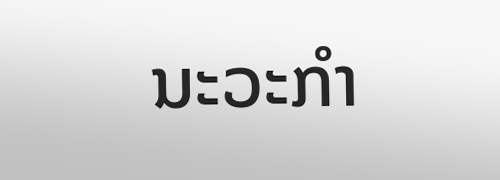ນະວະກໍາ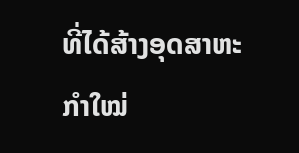ທີ່ໄດ້ສ້າງອຸດສາຫະກໍາໃໝ່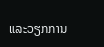ແລະວຽກການ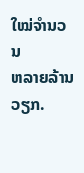ໃໝ່ຈໍານວນ
ຫລາຍລ້ານວຽກ.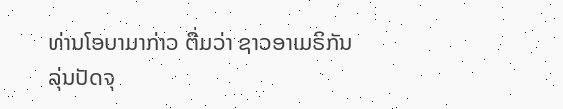ທ່ານໂອບາມາກ່າວ ຕື່ມວ່າ ຊາວອາເມຣິກັນລຸ່ນປັດຈຸ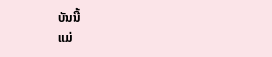ບັນນີ້
ແມ່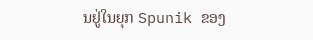ນຢູ່ໃນຍຸກ Spunik ຂອງ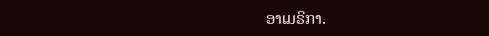ອາເມຣິກາ.